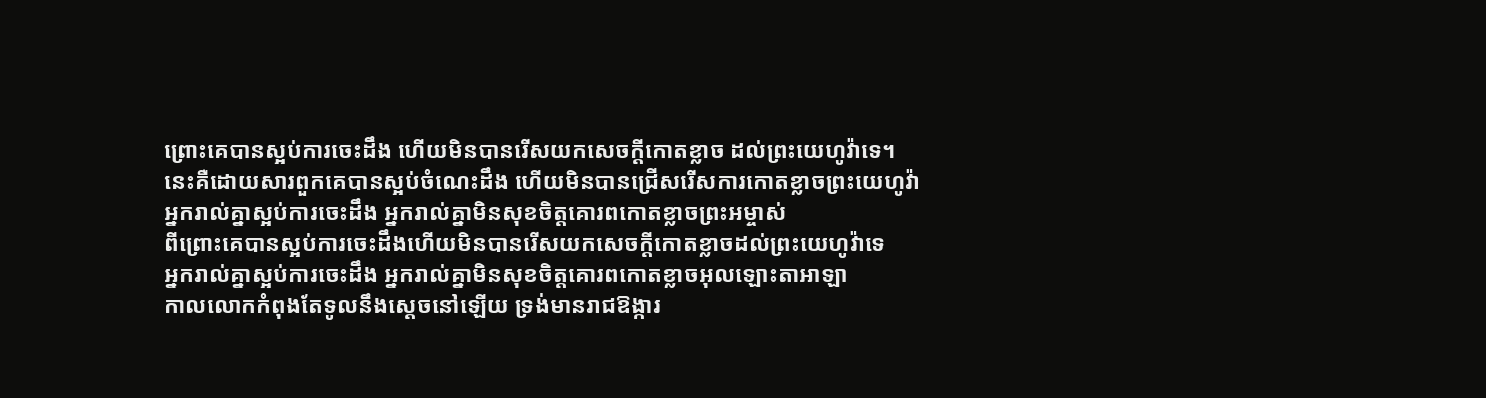ព្រោះគេបានស្អប់ការចេះដឹង ហើយមិនបានរើសយកសេចក្ដីកោតខ្លាច ដល់ព្រះយេហូវ៉ាទេ។
នេះគឺដោយសារពួកគេបានស្អប់ចំណេះដឹង ហើយមិនបានជ្រើសរើសការកោតខ្លាចព្រះយេហូវ៉ា
អ្នករាល់គ្នាស្អប់ការចេះដឹង អ្នករាល់គ្នាមិនសុខចិត្តគោរពកោតខ្លាចព្រះអម្ចាស់
ពីព្រោះគេបានស្អប់ការចេះដឹងហើយមិនបានរើសយកសេចក្ដីកោតខ្លាចដល់ព្រះយេហូវ៉ាទេ
អ្នករាល់គ្នាស្អប់ការចេះដឹង អ្នករាល់គ្នាមិនសុខចិត្តគោរពកោតខ្លាចអុលឡោះតាអាឡា
កាលលោកកំពុងតែទូលនឹងស្តេចនៅឡើយ ទ្រង់មានរាជឱង្ការ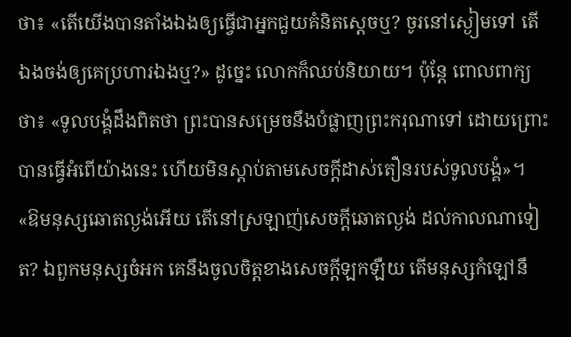ថា៖ «តើយើងបានតាំងឯងឲ្យធ្វើជាអ្នកជួយគំនិតស្តេចឬ? ចូរនៅស្ងៀមទៅ តើឯងចង់ឲ្យគេប្រហារឯងឬ?» ដូច្នេះ លោកក៏ឈប់និយាយ។ ប៉ុន្តែ ពោលពាក្យថា៖ «ទូលបង្គំដឹងពិតថា ព្រះបានសម្រេចនឹងបំផ្លាញព្រះករុណាទៅ ដោយព្រោះបានធ្វើអំពើយ៉ាងនេះ ហើយមិនស្តាប់តាមសេចក្ដីដាស់តឿនរបស់ទូលបង្គំ»។
«ឱមនុស្សឆោតល្ងង់អើយ តើនៅស្រឡាញ់សេចក្ដីឆោតល្ងង់ ដល់កាលណាទៀត? ឯពួកមនុស្សចំអក គេនឹងចូលចិត្តខាងសេចក្ដីឡកឡឺយ តើមនុស្សកំឡៅនឹ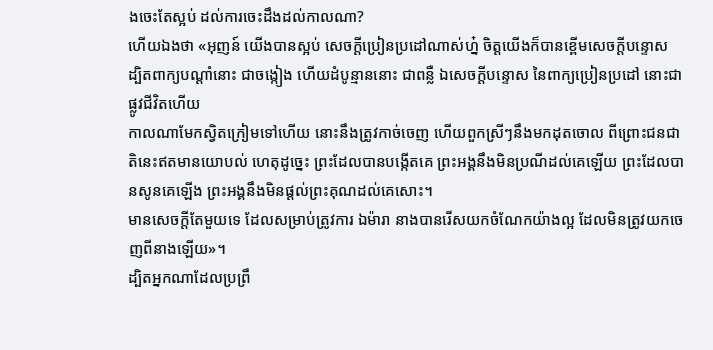ងចេះតែស្អប់ ដល់ការចេះដឹងដល់កាលណា?
ហើយឯងថា «អុញន៍ យើងបានស្អប់ សេចក្ដីប្រៀនប្រដៅណាស់ហ្ន៎ ចិត្តយើងក៏បានខ្ពើមសេចក្ដីបន្ទោស
ដ្បិតពាក្យបណ្ដាំនោះ ជាចង្កៀង ហើយដំបូន្មាននោះ ជាពន្លឺ ឯសេចក្ដីបន្ទោស នៃពាក្យប្រៀនប្រដៅ នោះជាផ្លូវជីវិតហើយ
កាលណាមែកស្វិតក្រៀមទៅហើយ នោះនឹងត្រូវកាច់ចេញ ហើយពួកស្រីៗនឹងមកដុតចោល ពីព្រោះជនជាតិនេះឥតមានយោបល់ ហេតុដូច្នេះ ព្រះដែលបានបង្កើតគេ ព្រះអង្គនឹងមិនប្រណីដល់គេឡើយ ព្រះដែលបានសូនគេឡើង ព្រះអង្គនឹងមិនផ្តល់ព្រះគុណដល់គេសោះ។
មានសេចក្តីតែមួយទេ ដែលសម្រាប់ត្រូវការ ឯម៉ារា នាងបានរើសយកចំណែកយ៉ាងល្អ ដែលមិនត្រូវយកចេញពីនាងឡើយ»។
ដ្បិតអ្នកណាដែលប្រព្រឹ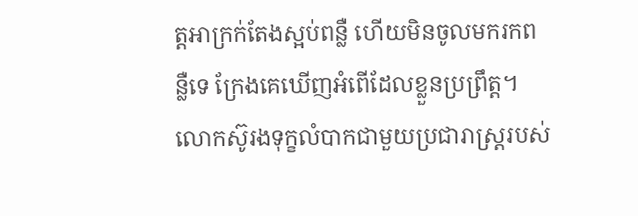ត្តអាក្រក់តែងស្អប់ពន្លឺ ហើយមិនចូលមករកពន្លឺទេ ក្រែងគេឃើញអំពើដែលខ្លួនប្រព្រឹត្ត។
លោកស៊ូរងទុក្ខលំបាកជាមួយប្រជារាស្ត្ររបស់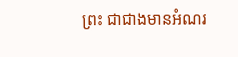ព្រះ ជាជាងមានអំណរ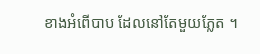ខាងអំពើបាប ដែលនៅតែមួយភ្លែត ។